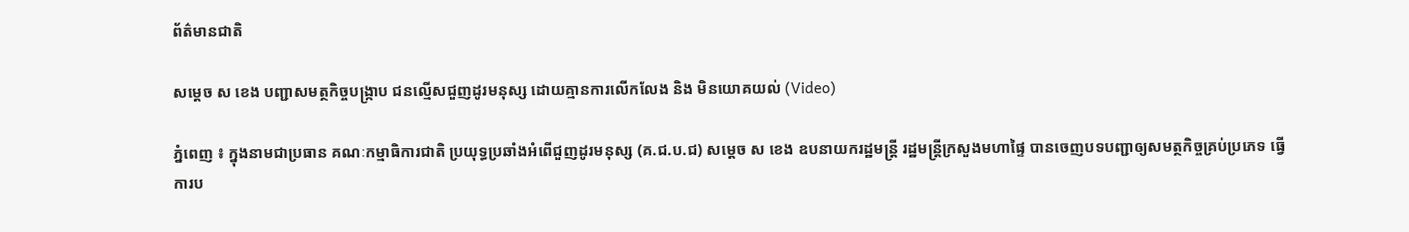ព័ត៌មានជាតិ

សម្ដេច ស ខេង បញ្ជាសមត្ថកិច្ចបង្ក្រាប ជនល្មើសជួញដូរមនុស្ស ដោយគ្មានការលើកលែង និង មិនយោគយល់ (Video)

ភ្នំពេញ ៖ ក្នុងនាមជាប្រធាន គណៈកម្មាធិការជាតិ ប្រយុទ្ធប្រឆាំងអំពើជួញដូរមនុស្ស (គ.ជ.ប.ជ) សម្ដេច ស ខេង ឧបនាយករដ្ឋមន្ដ្រី រដ្ឋមន្ដ្រីក្រសួងមហាផ្ទៃ បានចេញបទបញ្ជាឲ្យសមត្ថកិច្ចគ្រប់ប្រភេទ ធ្វើការប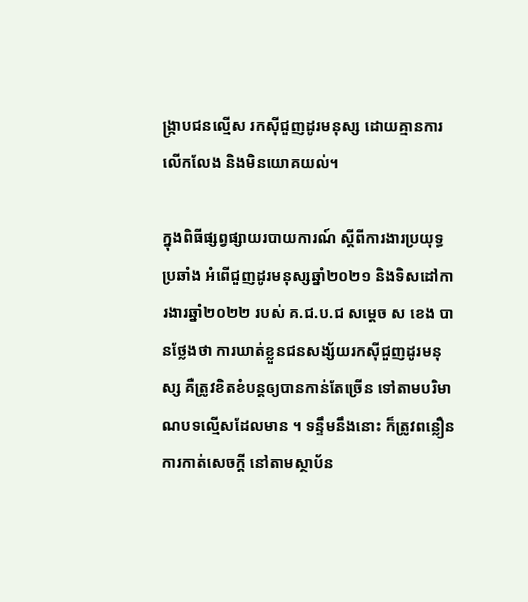ង្ក្រាបជនល្មើស រកស៊ីជួញដូរមនុស្ស ដោយគ្មានការលើកលែង និងមិនយោគយល់។

ក្នុងពិធីផ្សព្វផ្សាយរបាយការណ៍ ស្ដីពីការងារប្រយុទ្ធប្រឆាំង អំពើជួញដូរមនុស្សឆ្នាំ២០២១ និងទិសដៅការងារឆ្នាំ២០២២ របស់ គ.ជ.ប.ជ សម្ដេច ស ខេង បានថ្លែងថា ការឃាត់ខ្លួនជនសង្ស័យរកស៊ីជួញដូរមនុស្ស គឺត្រូវខិតខំបន្ដឲ្យបានកាន់តែច្រើន ទៅតាមបរិមាណបទល្មើសដែលមាន ។ ទន្ទឹមនឹងនោះ ក៏ត្រូវពន្លឿនការកាត់សេចក្ដី នៅតាមស្ថាប័ន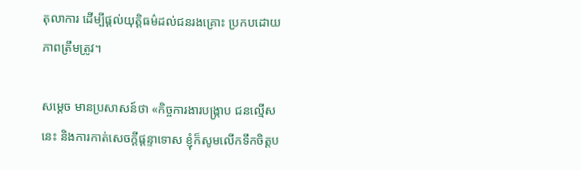តុលាការ ដើម្បីផ្ដល់យុត្តិធម៌ដល់ជនរងគ្រោះ ប្រកបដោយភាពត្រឹមត្រូវ។

សម្ដេច មានប្រសាសន៍ថា «កិច្ចការងារបង្ក្រាប ជនល្មើសនេះ និងការកាត់សេចក្ដីផ្តន្ទាទោស ខ្ញុំក៏សូមលើកទឹកចិត្តប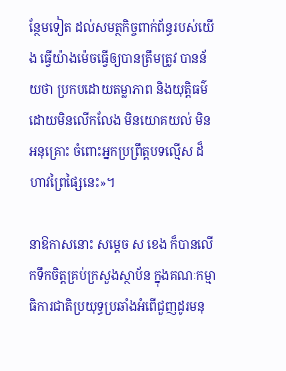ន្ថែមទៀត ដល់សមត្ថកិច្ចពាក់ព័ន្ធរបស់យើង ធ្វើយ៉ាងម៉េចធ្វើឲ្យបានត្រឹមត្រូវ បានន័យថា ប្រកបដោយតម្លាភាព និងយុត្តិធម៌ ដោយមិនលើកលែង មិនយោគយល់ មិនអនុគ្រោះ ចំពោះអ្នកប្រព្រឹត្តបទល្មើស ដ៏ហាវព្រៃផ្សៃនេះ»។

នាឱកាសនោះ សម្ដេច ស ខេង ក៏បានលើកទឹកចិត្តគ្រប់ក្រសួងស្ថាប័ន ក្នុងគណៈកម្មាធិការជាតិប្រយុទ្ធប្រឆាំងអំពើជួញដូរមនុ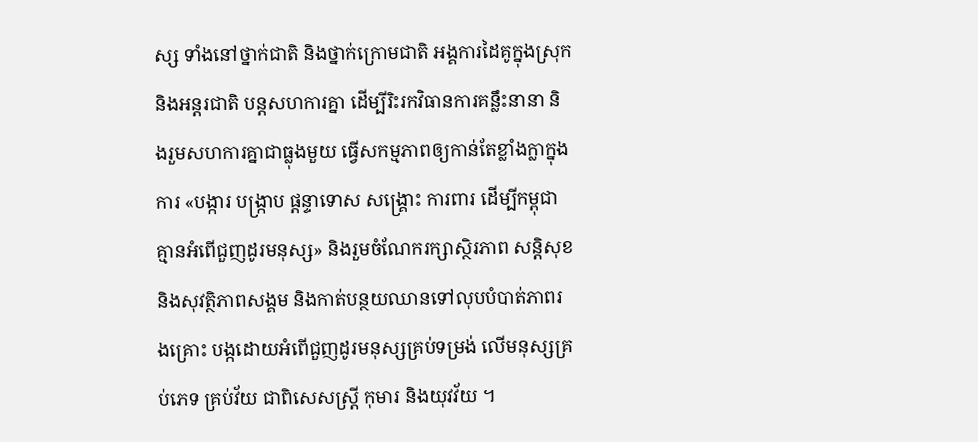ស្ស ទាំងនៅថ្នាក់ជាតិ និងថ្នាក់ក្រោមជាតិ អង្គការដៃគូក្នុងស្រុក និងអន្តរជាតិ បន្តសហការគ្នា ដើម្បីរិះរកវិធានការគន្លឹះនានា និងរួមសហការគ្នាជាធ្លុងមួយ ធ្វើសកម្មភាពឲ្យកាន់តែខ្លាំងក្លាក្នុងការ «បង្ការ បង្ក្រាប ផ្តន្ទាទោស សង្គ្រោះ ការពារ ដើម្បីកម្ពុជាគ្មានអំពើជួញដូរមនុស្ស» និងរួមចំណែករក្សាស្ថិរភាព សន្តិសុខនិងសុវត្ថិភាពសង្គម និងកាត់បន្ថយឈានទៅលុបបំបាត់ភាពរងគ្រោះ បង្កដោយអំពើជួញដូរមនុស្សគ្រប់ទម្រង់ លើមនុស្សគ្រប់ភេទ គ្រប់វ័យ ជាពិសេសស្រ្តី កុមារ និងយុវវ័យ ។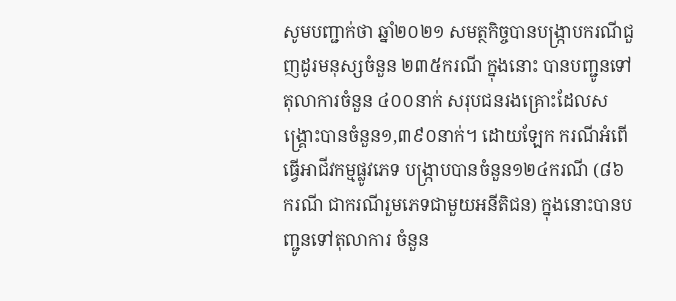សូមបញ្ជាក់ថា ឆ្នាំ២០២១ សមត្ថកិច្ចបានបង្ក្រាបករណីជួញដូរមនុស្សចំនួន ២៣៥ករណី ក្នុងនោះ បានបញ្ជូនទៅតុលាការចំនួន ៤០០នាក់ សរុបជនរងគ្រោះដែលសង្គ្រោះបានចំនួន១,៣៩០នាក់។ ដោយឡែក ករណីអំពើធ្វើអាជីវកម្មផ្លូវភេទ បង្ក្រាបបានចំនួន១២៤ករណី (៨៦ករណី ជាករណីរួមភេទជាមួយអនីតិជន) ក្នុងនោះបានបញ្ជូនទៅតុលាការ ចំនួន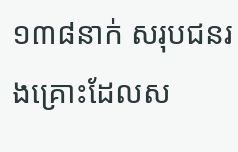១៣៨នាក់ សរុបជនរងគ្រោះដែលស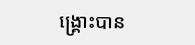ង្គ្រោះបាន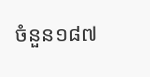ចំនួន១៨៧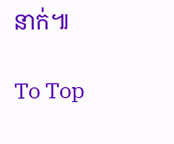នាក់៕

To Top